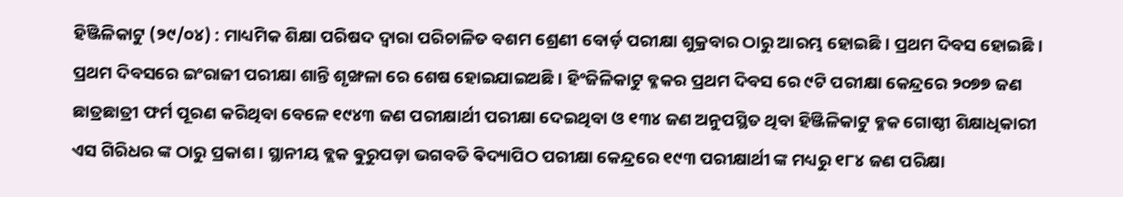ହିଞ୍ଜିଳିକାଟୁ (୨୯/୦୪) : ମାଧ୍ୟମିକ ଶିକ୍ଷା ପରିଷଦ ଦ୍ବାରା ପରିଚାଳିତ ବଶମ ଶ୍ରେଣୀ ବୋର୍ଡ଼ ପରୀକ୍ଷା ଶୁକ୍ରବାର ଠାରୁ ଆରମ୍ଭ ହୋଇଛି । ପ୍ରଥମ ଦିବସ ହୋଇଛି । ପ୍ରଥମ ଦିବସରେ ଇଂରାଜୀ ପରୀକ୍ଷା ଶାନ୍ତି ଶୃଙ୍ଖଳା ରେ ଶେଷ ହୋଇଯାଇଅଛି। ହିଂଜିଳିକାଟୁ ବ୍ଳକର ପ୍ରଥମ ଦିବସ ରେ ୯ଟି ପରୀକ୍ଷା କେନ୍ଦ୍ରରେ ୨୦୭୭ ଜଣ ଛାତ୍ରଛାତ୍ରୀ ଫର୍ମ ପୂରଣ କରିଥିବା ବେଳେ ୧୯୪୩ ଜଣ ପରୀକ୍ଷାର୍ଥୀ ପରୀକ୍ଷା ଦେଇଥିବା ଓ ୧୩୪ ଜଣ ଅନୁପସ୍ଥିତ ଥିବା ହିଞ୍ଜିଳିକାଟୁ ବ୍ଳକ ଗୋଷ୍ଠୀ ଶିକ୍ଷାଧିକାରୀ ଏସ ଗିରିଧର ଙ୍କ ଠାରୁ ପ୍ରକାଶ । ସ୍ଥାନୀୟ ବ୍ଲକ ଵୁରୁପଡ଼ା ଭଗବତି ଵିଦ୍ୟାପିଠ ପରୀକ୍ଷା କେନ୍ଦ୍ରରେ ୧୯୩ ପରୀକ୍ଷାର୍ଥୀ ଙ୍କ ମଧ୍ୟରୁ ୧୮୪ ଜଣ ପରିକ୍ଷା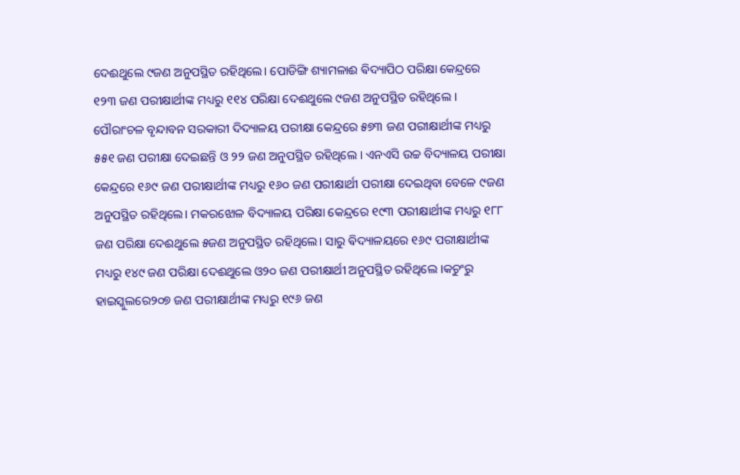ଦେଈଥୁଲେ ୯ଜଣ ଅନୁପସ୍ଥିତ ରହିଥିଲେ। ପୋଡିଙ୍ଗି ଶ୍ୟାମଳାଈ ଵିଦ୍ୟାପିଠ ପରିକ୍ଷା କେନ୍ଦ୍ରରେ ୧୨୩ ଜଣ ପରୀକ୍ଷାର୍ଥୀଙ୍କ ମଧ୍ୟରୁ ୧୧୪ ପରିକ୍ଷା ଦେଈଥୁଲେ ୯ଜଣ ଅନୁପସ୍ଥିତ ରହିଥିଲେ ।
ପୌରାଂଚଳ ବୃନ୍ଦାବନ ସରକାରୀ ଦିଦ୍ୟାଳୟ ପରୀକ୍ଷା କେନ୍ଦ୍ରରେ ୫୭୩ ଜଣ ପରୀକ୍ଷାର୍ଥୀଙ୍କ ମଧ୍ୟରୁ ୫୫୧ ଜଣ ପରୀକ୍ଷା ଦେଇଛନ୍ତି ଓ ୨୨ ଜଣ ଅନୁପସ୍ଥିତ ରହିଥିଲେ । ଏନଏସି ଉଚ୍ଚ ବିଦ୍ୟାଳୟ ପରୀକ୍ଷା କେନ୍ଦ୍ରରେ ୧୬୯ ଜଣ ପରୀକ୍ଷାର୍ଥୀଙ୍କ ମଧ୍ୟରୁ ୧୬୦ ଜଣ ପରୀକ୍ଷାର୍ଥୀ ପରୀକ୍ଷା ଦେଇଥିବା ବେଳେ ୯ଜଣ ଅନୁପସ୍ଥିତ ରହିଥିଲେ। ମକରଝୋଳ ବିଦ୍ୟାଳୟ ପରିକ୍ଷା କେନ୍ଦ୍ରରେ ୧୯୩ ପରୀକ୍ଷାର୍ଥୀଙ୍କ ମଧ୍ୟରୁ ୧୮୮ ଜଣ ପରିକ୍ଷା ଦେଈଥୁଲେ ୫ଜଣ ଅନୁପସ୍ଥିତ ରହିଥିଲେ। ସାରୁ ଵିଦ୍ୟାଳୟରେ ୧୬୯ ପରୀକ୍ଷାର୍ଥୀଙ୍କ ମଧ୍ୟରୁ ୧୪୯ ଜଣ ପରିକ୍ଷା ଦେଈଥୁଲେ ଓ୨୦ ଜଣ ପରୀକ୍ଷାର୍ଥୀ ଅନୁପସ୍ଥିତ ରହିଥିଲେ ।କଚୁଂରୁ ହାଇସ୍କୁଲରେ୨୦୭ ଜଣ ପରୀକ୍ଷାର୍ଥୀଙ୍କ ମଧ୍ୟରୁ ୧୯୬ ଜଣ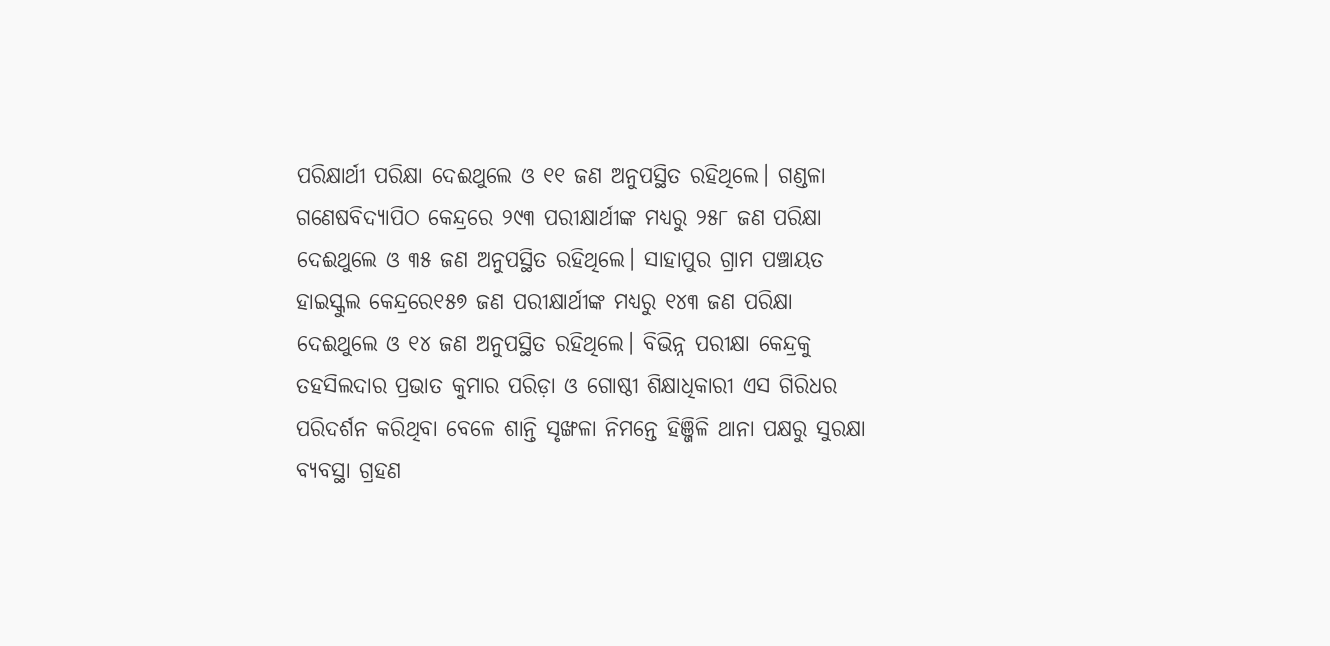ପରିକ୍ଷାର୍ଥୀ ପରିକ୍ଷା ଦେଈଥୁଲେ ଓ ୧୧ ଜଣ ଅନୁପସ୍ଥିତ ରହିଥିଲେ। ଗଣ୍ଡଳା ଗଣେଷବିଦ୍ୟାପିଠ କେନ୍ଦ୍ରରେ ୨୯୩ ପରୀକ୍ଷାର୍ଥୀଙ୍କ ମଧ୍ୟରୁ ୨୫୮ ଜଣ ପରିକ୍ଷା ଦେଈଥୁଲେ ଓ ୩୫ ଜଣ ଅନୁପସ୍ଥିତ ରହିଥିଲେ। ସାହାପୁର ଗ୍ରାମ ପଞ୍ଚାୟତ ହାଇସ୍କୁଲ କେନ୍ଦ୍ରରେ୧୫୭ ଜଣ ପରୀକ୍ଷାର୍ଥୀଙ୍କ ମଧ୍ୟରୁ ୧୪୩ ଜଣ ପରିକ୍ଷା ଦେଈଥୁଲେ ଓ ୧୪ ଜଣ ଅନୁପସ୍ଥିତ ରହିଥିଲେ। ବିଭିନ୍ନ ପରୀକ୍ଷା କେନ୍ଦ୍ରକୁ ତହସିଲଦାର ପ୍ରଭାତ କୁମାର ପରିଡ଼ା ଓ ଗୋଷ୍ଠୀ ଶିକ୍ଷାଧିକାରୀ ଏସ ଗିରିଧର ପରିଦର୍ଶନ କରିଥିବା ବେଳେ ଶାନ୍ତି ସୃଙ୍ଖଳା ନିମନ୍ତେ ହିଞ୍ଜିଳି ଥାନା ପକ୍ଷରୁ ସୁରକ୍ଷା ବ୍ୟବସ୍ଥା ଗ୍ରହଣ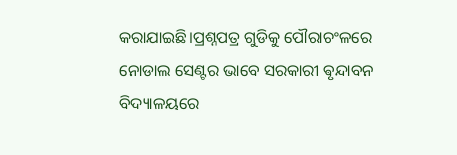କରାଯାଇଛି।ପ୍ରଶ୍ନପତ୍ର ଗୁଡିକୁ ପୌରାଚଂଳରେ ନୋଡାଲ ସେଣ୍ଟର ଭାବେ ସରକାରୀ ଵୃନ୍ଦାବନ ବିଦ୍ୟାଳୟରେ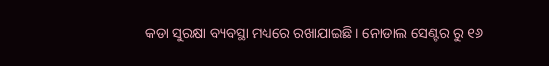କଡା ସୁରକ୍ଷା ବ୍ୟବସ୍ଥା ମଧ୍ୟରେ ରଖାଯାଇଛି। ନୋଡାଲ ସେଣ୍ଟର ରୁ ୧୬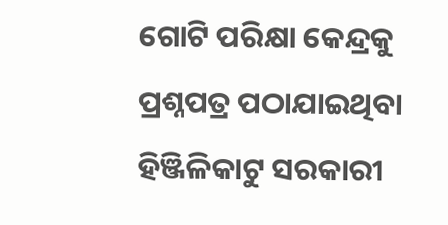ଗୋଟି ପରିକ୍ଷା କେନ୍ଦ୍ରକୁ ପ୍ରଶ୍ନପତ୍ର ପଠାଯାଇଥିବା ହିଞ୍ଜିଳିକାଟୁ ସରକାରୀ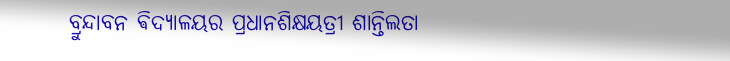ବ୍ରୁନ୍ଦାବନ ଵିଦ୍ୟାଳୟର ପ୍ରଧାନଶିକ୍ଷୟତ୍ରୀ ଶାନ୍ତିଲତା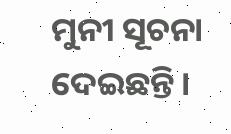ମୁନୀ ସୂଚନା ଦେଇଛନ୍ତି।